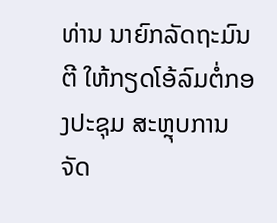ທ່ານ ນາຍົກລັດຖະມົນຕີ ໃຫ້ກຽດໂອ້ລົມຕໍ່ກອງປະຊຸມ ສະຫຼຸບການຈັດ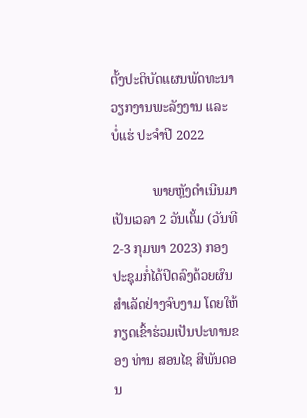ຕັ້ງປະຕິບັດແຜນພັດທະນາວຽກງານພະລັງງານ ແລະ ບໍ່ແຮ່ ປະຈໍາປີ 2022

            ພາຍຫຼັງດຳເນີນມາເປັນເວລາ 2 ວັນເຕັ້ມ (ວັນທີ 2-3 ກຸມພາ 2023) ກອງປະຊຸມກໍ່ໄດ້ປິດລົງດ້ວຍຜົນສຳເລັດຢ່າງຈົບງາມ ໂດຍໃຫ້ກຽດເຂົ້າຮ່ວມເປັນປະທານຂອງ ທ່ານ ສອນໄຊ ສີພັນດອນ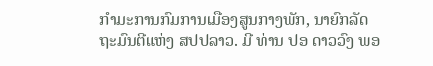ກຳມະການກົມການເມືອງສູນກາງພັກ, ນາຍົກລັດຖະມົນຕີແຫ່ງ ສປປລາວ. ມີ ທ່ານ ປອ ດາວວົງ ພອ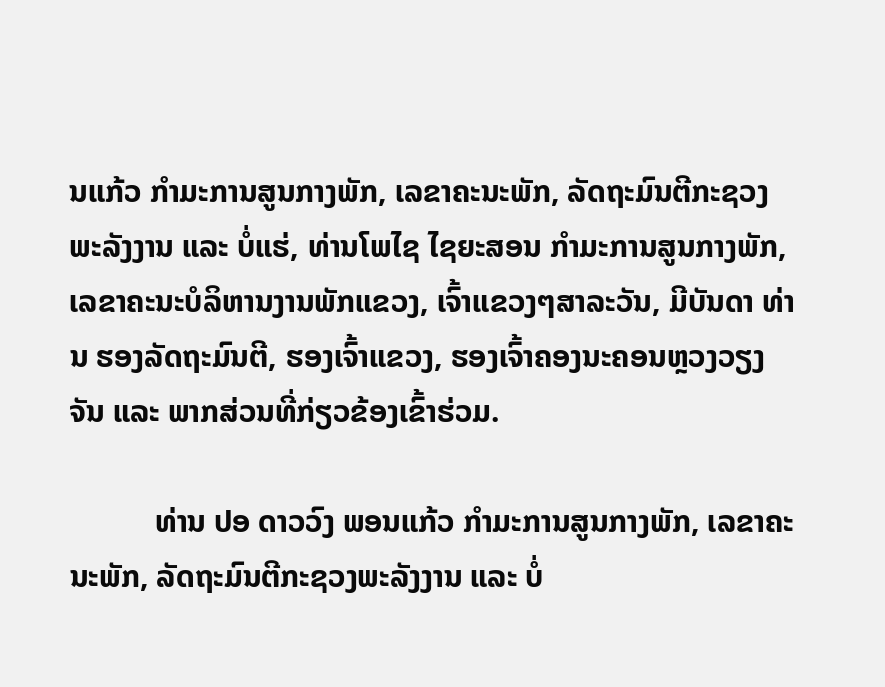ນແກ້ວ ກໍາມະການສູນກາງພັກ, ເລຂາຄະນະພັກ, ລັດຖະມົນຕີກະຊວງພະລັງງານ ແລະ ບໍ່ແຮ່, ທ່ານໂພໄຊ ໄຊຍະສອນ ກໍາມະການສູນກາງພັກ, ເລຂາຄະນະບໍລິຫານງານພັກແຂວງ, ເຈົ້າແຂວງໆສາລະວັນ, ມີບັນດາ ທ່ານ ຮອງລັດຖະມົນຕີ, ຮອງເຈົ້າແຂວງ, ຮອງເຈົ້າຄອງນະຄອນຫຼວງວຽງຈັນ ແລະ ພາກສ່ວນທີ່ກ່ຽວຂ້ອງເຂົ້າຮ່ວມ.

           ທ່ານ ປອ ດາວວົງ ພອນແກ້ວ ກໍາມະການສູນກາງພັກ, ເລຂາຄະນະພັກ, ລັດຖະມົນຕີກະຊວງພະລັງງານ ແລະ ບໍ່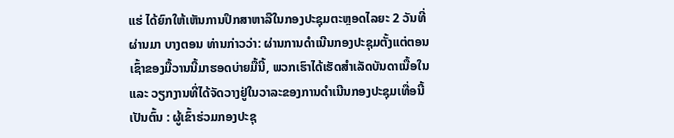ແຮ່ ໄດ້ຍົກໃຫ້ເຫັນການປຶກສາຫາລືໃນກອງປະຊຸມຕະຫຼອດໄລຍະ 2 ວັນທີ່ຜ່ານມາ ບາງຕອນ ທ່ານກ່າວວ່າ: ຜ່ານການດຳເນີນກອງປະຊຸມຕັ້ງແຕ່ຕອນເຊົ້າຂອງມື້ວານນີ້ມາຮອດບ່າຍມື້ນີ້, ພວກເຮົາໄດ້ເຮັດສໍາເລັດບັນດາເນື້ອໃນ ແລະ ວຽກງານທີ່ໄດ້ຈັດວາງຢູ່ໃນວາລະຂອງການດຳເນີນກອງປະຊຸມເທື່ອນີ້ເປັນຕົ້ນ : ຜູ້ເຂົ້າຮ່ວມກອງປະຊຸ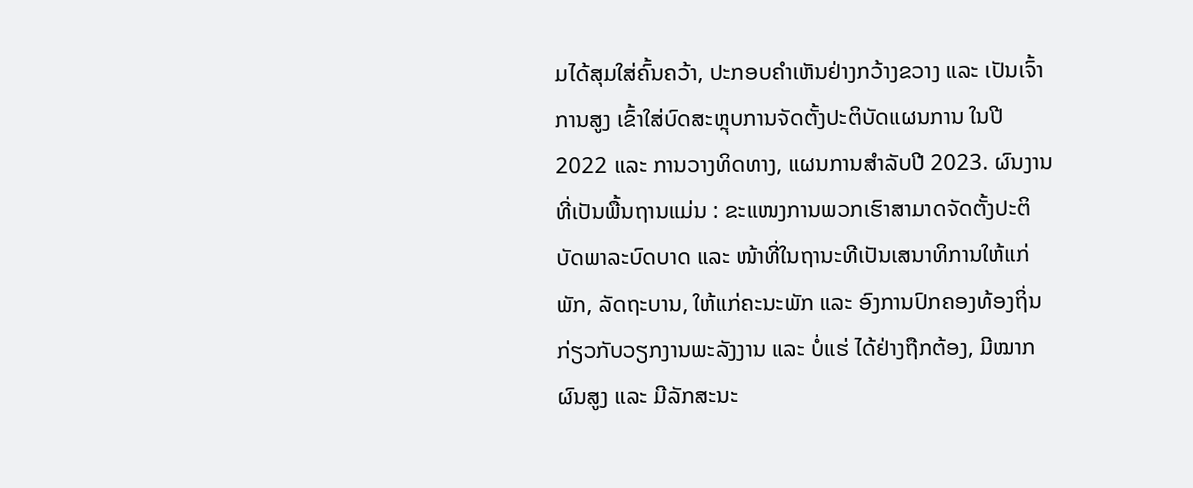ມໄດ້ສຸມໃສ່ຄົ້ນຄວ້າ, ປະກອບຄໍາເຫັນຢ່າງກວ້າງຂວາງ ແລະ ເປັນເຈົ້າການສູງ ເຂົ້າໃສ່ບົດສະຫຼຸບການຈັດຕັ້ງປະຕິບັດແຜນການ ໃນປີ 2022 ແລະ ການວາງທິດທາງ, ແຜນການສໍາລັບປີ 2023. ຜົນງານທີ່ເປັນພື້ນຖານແມ່ນ : ຂະແໜງການພວກເຮົາສາມາດຈັດຕັ້ງປະຕິບັດພາລະບົດບາດ ແລະ ໜ້າທີ່ໃນຖານະທີເປັນເສນາທິການໃຫ້ແກ່ພັກ, ລັດຖະບານ, ໃຫ້ແກ່ຄະນະພັກ ແລະ ອົງການປົກຄອງທ້ອງຖິ່ນກ່ຽວກັບວຽກງານພະລັງງານ ແລະ ບໍ່ແຮ່ ໄດ້ຢ່າງຖືກຕ້ອງ, ມີໝາກຜົນສູງ ແລະ ມີລັກສະນະ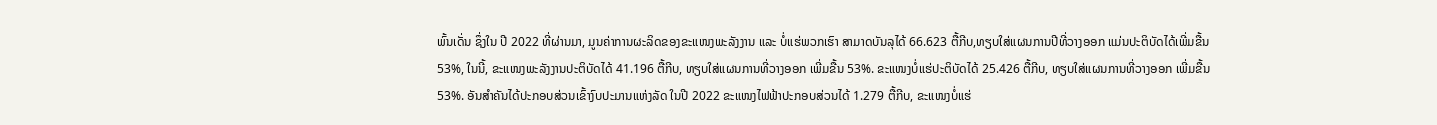ພົ້ນເດັ່ນ ຊຶ່ງໃນ ປີ 2022 ທີ່ຜ່ານມາ, ມູນຄ່າການຜະລິດຂອງຂະແໜງພະລັງງານ ແລະ ບໍ່ແຮ່ພວກເຮົາ ສາມາດບັນລຸໄດ້ 66.623 ຕື້ກີບ,ທຽບໃສ່ແຜນການປີທີ່ວາງອອກ ແມ່ນປະຕິບັດໄດ້ເພີ່ມຂື້ນ 53%, ໃນນີ້, ຂະແໜງພະລັງງານປະຕິບັດໄດ້ 41.196 ຕື້ກີບ, ທຽບໃສ່ແຜນການທີ່ວາງອອກ ເພີ່ມຂື້ນ 53%. ຂະແໜງບໍ່ແຮ່ປະຕິບັດໄດ້ 25.426 ຕື້ກີບ, ທຽບໃສ່ແຜນການທີ່ວາງອອກ ເພີ່ມຂື້ນ 53%. ອັນສຳຄັນໄດ້ປະກອບສ່ວນເຂົ້າງົບປະມານແຫ່ງລັດ ໃນປີ 2022 ຂະແໜງໄຟຟ້າປະກອບສ່ວນໄດ້ 1.279 ຕື້ກີບ, ຂະແໜງບໍ່ແຮ່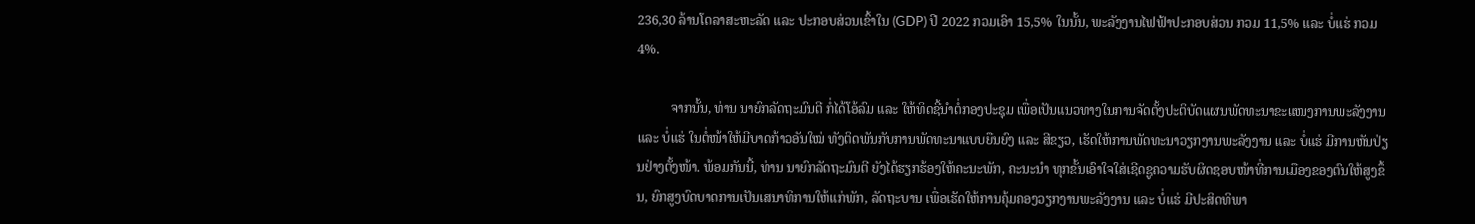236,30 ລ້ານໂດລາສະຫະລັດ ແລະ ປະກອບສ່ວນເຂົ້າໃນ (GDP) ປີ 2022 ກວມເອົາ 15,5% ໃນນັ້ນ, ພະລັງງານໄຟຟ້າປະກອບສ່ວນ ກວມ 11,5% ແລະ ບໍ່ແຮ່ ກວມ 4%.

          ຈາກນັ້ນ, ທ່ານ ນາຍົກລັດຖະມົນຕີ ກໍ່ໄດ້ໂອ້ລົມ ແລະ ໃຫ້ທິດຊີ້ນໍາຕໍ່ກອງປະຊຸມ ເພື່ອເປັນແນວທາງໃນການຈັດຕັ້ງປະຕິບັດແຜນພັດທະນາຂະແໜງການພະລັງງານ ແລະ ບໍ່ແຮ່ ໃນຕໍ່ໜ້າໃຫ້ມີບາດກ້າວອັນໃໝ່ ທັງຕິດພັນກັບການພັດທະນາແບບຍືນຍົງ ແລະ ສີຂຽວ, ເຮັດໃຫ້ການພັດທະນາວຽກງານພະລັງງານ ແລະ ບໍ່ແຮ່ ມີການຫັນປ່ຽນຢ່າງຕັ້ງໜ້າ. ພ້ອມກັນນີ້, ທ່ານ ນາຍົກລັດຖະມົນຕີ ຍັງໄດ້ຮຽກຮ້ອງໃຫ້ຄະນະພັກ, ຄະນະນໍາ ທຸກຂັ້ນເອົາໃຈໃສ່ເຊີດຊູຄວາມຮັບຜິດຊອບໜ້າທີ່ການເມືອງຂອງຕົນໃຫ້ສູງຂຶ້ນ, ຍົກສູງບົດບາດການເປັນເສນາທິການໃຫ້ແກ່ພັກ, ລັດຖະບານ ເພື່ອເຮັດໃຫ້ການຄຸ້ມຄອງວຽກງານພະລັງງານ ແລະ ບໍ່ແຮ່ ມີປະສິດທິພາ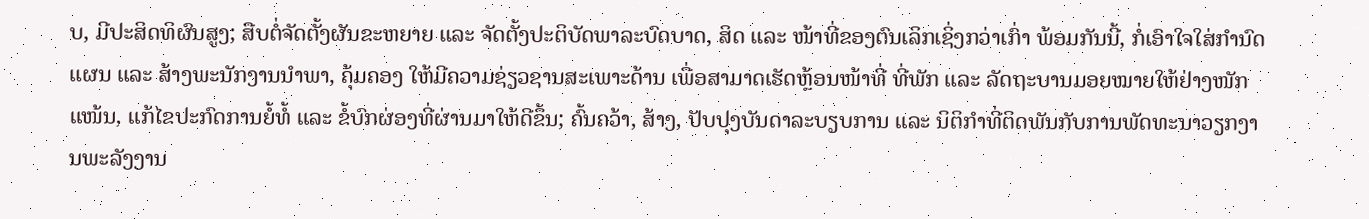ບ, ມີປະສິດທິຜົນສູງ; ສືບຕໍ່ຈັດຕັ້ງຜັນຂະຫຍາຍ ແລະ ຈັດຕັ້ງປະຕິບັດພາລະບົດບາດ, ສິດ ແລະ ໜ້າທີ່ຂອງຕົນເລິກເຊິ່ງກວ່າເກົ່າ ພ້ອມກັນນີ້, ກໍ່ເອົາໃຈໃສ່ກໍານົດແຜນ ແລະ ສ້າງພະນັກງານນໍາພາ, ຄຸ້ມຄອງ ໃຫ້ມີຄວາມຊ່ຽວຊານສະເພາະດ້ານ ເພື່ອສາມາດເຮັດຫຼ້ອນໜ້າທີ່ ທີ່ພັກ ແລະ ລັດຖະບານມອຍໝາຍໃຫ້ຢ່າງໜັກແໜ້ນ, ແກ້ໄຂປະກົດການຍໍ້ທໍ້ ແລະ ຂໍ້ບົກຜ່ອງທີ່ຜ່ານມາໃຫ້ດີຂຶ້ນ; ຄົ້ນຄວ້າ, ສ້າງ, ປັບປຸງບັນດາລະບຽບການ ແລະ ນິຕິກຳທີ່ຕິດພັນກັບການພັດທະນາວຽກງານພະລັງງານ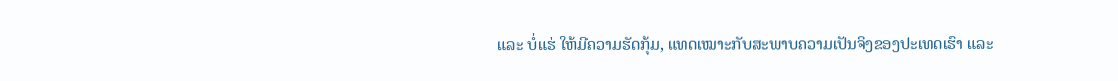ແລະ ບໍ່ແຮ່ ໃຫ້ມີຄວາມຮັດກຸ້ມ, ແທດເໝາະກັບສະພາບຄວາມເປັນຈິງຂອງປະເທດເຮົາ ແລະ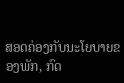ສອດຄ່ອງກັບນະໂຍບາຍຂອງພັກ, ກົດ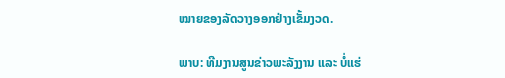ໝາຍຂອງລັດວາງອອກຢ່າງເຂັ້ມງວດ.

ພາບ: ທີມງານສູນຂ່າວພະລັງງານ ແລະ ບໍ່ແຮ່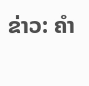ຂ່າວ: ຄໍາ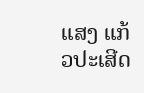ແສງ ແກ້ວປະເສີດ